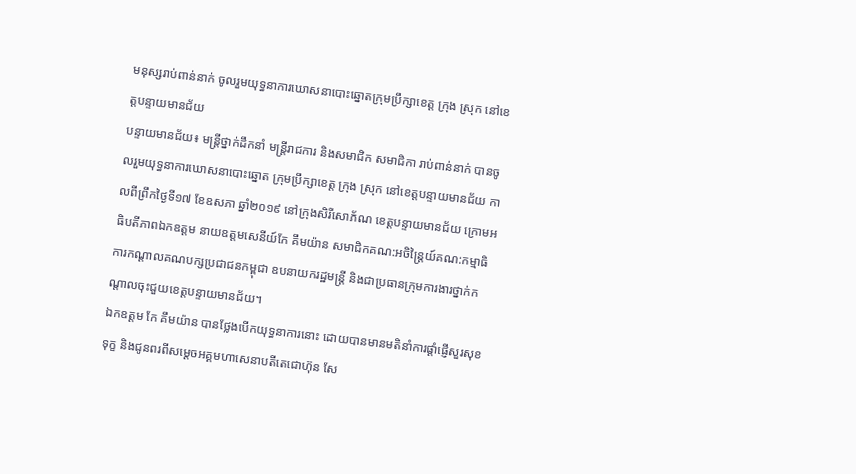មនុស្សរាប់ពាន់នាក់ ចូលរួមយុទ្ធនាការឃោសនាបោះឆ្នោតក្រុមប្រឹក្សាខេត្ត ក្រុង ស្រុក នៅខេត្តបន្ទាយមានជ័យ
បន្ទាយមានជ័យ៖ មន្ត្រីថ្នាក់ដឹកនាំ មន្ត្រីរាជការ និងសមាជិក សមាជិកា រាប់ពាន់នាក់ បានចូលរួមយុទ្ធនាការឃោសនាបោះឆ្នោត ក្រុមប្រឹក្សាខេត្ត ក្រុង ស្រុក នៅខេត្តបន្ទាយមានជ័យ កាលពីព្រឹកថ្ងៃទី១៧ ខែឧសភា ឆ្នាំ២០១៩ នៅក្រុងសិរីសោភ័ណ ខេត្តបន្ទាយមានជ័យ ក្រោមអធិបតីភាពឯកឧត្តម នាយឧត្តមសេនីយ៍កែ គឹមយ៉ាន សមាជិកគណ:អចិន្រ្ដៃយ៍គណ:កម្មាធិការកណ្តាលគណបក្សប្រជាជនកម្ពុជា ឧបនាយករដ្ឋមន្រ្តី និងជាប្រធានក្រុមការងារថ្នាក់កណ្តាលចុះជួយខេត្តបន្ទាយមានជ័យ។
ឯកឧត្ដម កែ គឹមយ៉ាន បានថ្លែងបើកយុទ្ធនាការនោះ ដោយបានមានមតិនាំការផ្ដាំផ្ញើសួរសុខទុក្ខ និងជូនពរពីសម្ដេចអគ្គមហាសេនាបតីតេជោហ៊ុន សែ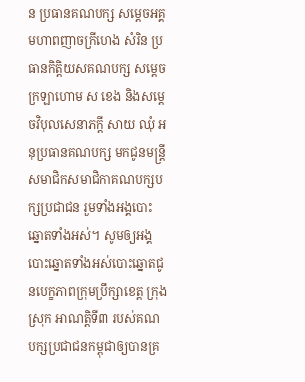ន ប្រធានគណបក្ស សម្ដេចអគ្គមហាពញាចក្រីហេង សំរិន ប្រធានកិត្តិយសគណបក្ស សម្តេចក្រឡាហោម ស ខេង និងសម្ដេចវិបុលសេនាភក្ដី សាយ ឈុំ អនុប្រធានគណបក្ស មកជូនមន្ត្រី សមាជិកសមាជិកាគណបក្សបក្សប្រជាជន រួមទាំងអង្គបោះឆ្នោតទាំងអស់។ សូមឲ្យអង្គបោះឆ្នោតទាំងអស់បោះឆ្នោតជូនបេក្ខភាពក្រុមប្រឹក្សាខេត្ត ក្រុង ស្រុក អាណត្តិទី៣ របស់គណបក្សប្រជាជនកម្ពុជាឲ្យបានគ្រ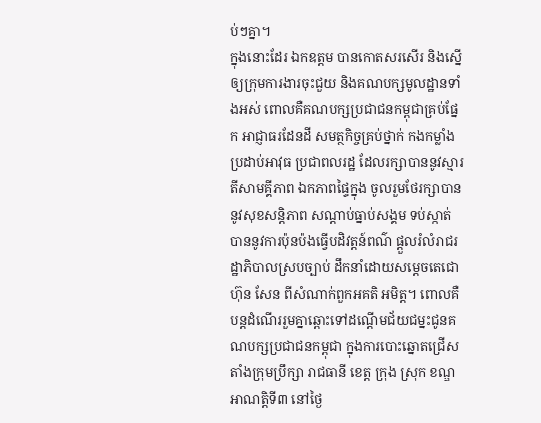ប់ៗគ្នា។
ក្នុងនោះដែរ ឯកឧត្ដម បានកោតសរសើរ និងស្នើឲ្យក្រុមការងារចុះជួយ និងគណបក្សមូលដ្ឋានទាំងអស់ ពោលគឺគណបក្សប្រជាជនកម្ពុជាគ្រប់ផ្នែក អាជ្ញាធរដែនដី សមត្ថកិច្ចគ្រប់ថ្នាក់ កងកម្លាំងប្រដាប់អាវុធ ប្រជាពលរដ្ឋ ដែលរក្សាបាននូវស្មារតីសាមគ្គីភាព ឯកភាពផ្ទៃក្នុង ចូលរួមថែរក្សាបាននូវសុខសន្តិភាព សណ្តាប់ធ្នាប់សង្គម ទប់ស្កាត់បាននូវការប៉ុនប៉ងធ្វើបដិវត្តន៍ពណ៌ ផ្តួលរំលំរាជរដ្ឋាភិបាលស្របច្បាប់ ដឹកនាំដោយសម្តេចតេជោ ហ៊ុន សែន ពីសំណាក់ពួកអគតិ អមិត្ត។ ពោលគឺបន្តដំណើររួមគ្នាឆ្ពោះទៅដណ្តើមជ័យជម្នះជូនគណបក្សប្រជាជនកម្ពុជា ក្នុងការបោះឆ្នោតជ្រើសតាំងក្រុមប្រឹក្សា រាជធានី ខេត្ត ក្រុង ស្រុក ខណ្ឌ អាណត្តិទី៣ នៅថ្ងៃ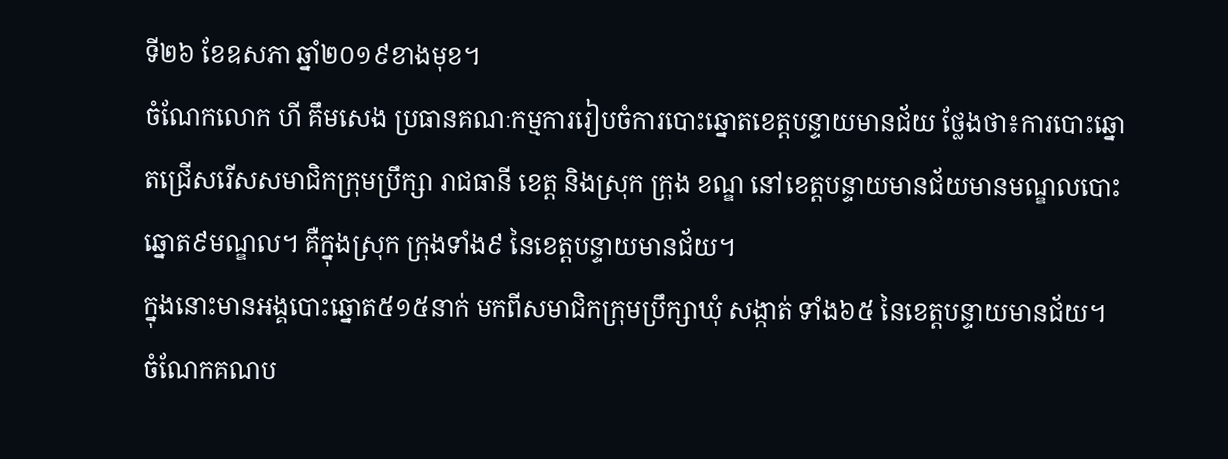ទី២៦ ខែឧសភា ឆ្នាំ២០១៩ខាងមុខ។
ចំណែកលោក ហី គឹមសេង ប្រធានគណៈកម្មការរៀបចំការបោះឆ្នោតខេត្តបន្ទាយមានជ័យ ថ្លែងថា៖ការបោះឆ្នោតជ្រើសរើសសមាជិកក្រុមប្រឹក្សា រាជធានី ខេត្ត និងស្រុក ក្រុង ខណ្ឌ នៅខេត្តបន្ទាយមានជ័យមានមណ្ឌលបោះឆ្នោត៩មណ្ឌល។ គឺក្នុងស្រុក ក្រុងទាំង៩ នៃខេត្តបន្ទាយមានជ័យ។
ក្នុងនោះមានអង្គបោះឆ្នោត៥១៥នាក់ មកពីសមាជិកក្រុមប្រឹក្សាឃុំ សង្កាត់ ទាំង៦៥ នៃខេត្តបន្ទាយមានជ័យ។
ចំណែកគណប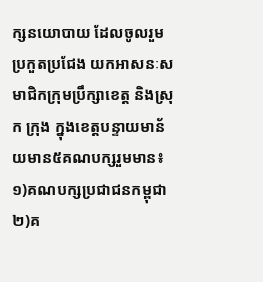ក្សនយោបាយ ដែលចូលរួមប្រកួតប្រជែង យកអាសនៈសមាជិកក្រុមប្រឹក្សាខេត្ត និងស្រុក ក្រុង ក្នុងខេត្តបន្ទាយមាន័យមាន៥គណបក្សរួមមាន៖ ១)គណបក្សប្រជាជនកម្ពុជា ២)គ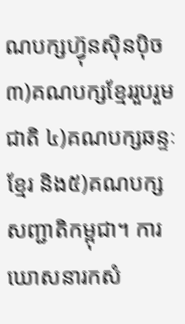ណបក្សហ៊្វុនស៊ិនប៉ិច ៣)គណបក្សខ្មែររួបរួមជាតិ ៤)គណបក្សឆន្ទៈខ្មែរ និង៥)គណបក្សសញ្ជាតិកម្ពុជា។ ការឃោសនារកសំ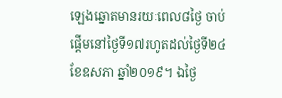ឡេងឆ្នោតមានរយៈពេល៨ថ្ងៃ ចាប់ផ្តើមនៅថ្ងៃទី១៧រហូតដល់ថ្ងៃទី២៤ ខែឧសភា ឆ្នាំ២០១៩។ ឯថ្ងៃ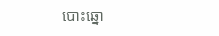បោះឆ្នោ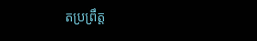តប្រព្រឹត្ត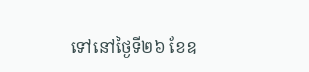ទៅនៅថ្ងៃទី២៦ ខែឧ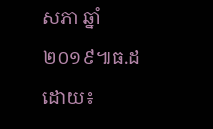សភា ឆ្នាំ២០១៩៕ធ.ដ
ដោយ៖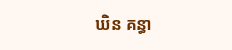ឃិន គន្ធា